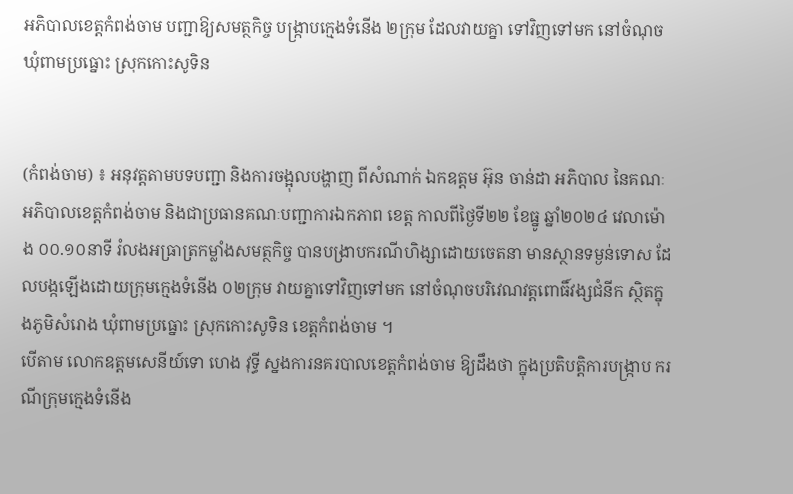អភិបាលខេត្តកំពង់ចាម បញ្ជាឱ្យសមត្ថកិច្ច បង្ក្រាបក្មេងទំនើង ២ក្រុម ដែលវាយគ្នា ទៅវិញទៅមក នៅចំណុច ឃុំពាមប្រធ្នោះ ស្រុកកោះសូទិន


(កំពង់ចាម) ៖ អនុវត្តតាមបទបញ្ជា និងការចង្អុលបង្ហាញ ពីសំណាក់ ឯកឧត្ដម អ៊ុន ចាន់ដា អភិបាល នៃគណៈអភិបាលខេត្តកំពង់ចាម និងជាប្រធានគណៈបញ្ជាការឯកភាព ខេត្ត កាលពីថ្ងៃទី២២ ខែធ្នូ ឆ្នាំ២០២៤ វេលាម៉ោង ០០.១០នាទី រំលងអធ្រាត្រកម្លាំងសមត្ថកិច្ច បានបង្រាបករណីហិង្សាដោយចេតនា មានស្ថានទម្ងន់ទោស ដែលបង្កឡើងដោយក្រុមក្មេងទំនើង ០២ក្រុម វាយគ្នាទៅវិញទៅមក នៅចំណុចបរិវេណវត្តពោធិ៍វង្សជំនីក ស្ថិតក្នុងភូមិសំរោង ឃុំពាមប្រធ្នោះ ស្រុកកោះសូទិន ខេត្តកំពង់ចាម ។
បើតាម លោកឧត្តមសេនីយ៍ទោ ហេង វុទ្ធី ស្នងការនគរបាលខេត្តកំពង់ចាម ឱ្យដឹងថា ក្នុងប្រតិបត្តិការបង្ក្រាប ករណីក្រុមក្មេងទំនើង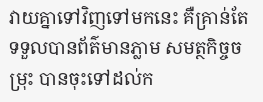វាយគ្នាទៅវិញទៅមកនេះ គឺគ្រាន់តែទទួលបានព័ត៌មានភ្លាម សមត្ថកិច្ចចម្រុះ បានចុះទៅដល់ក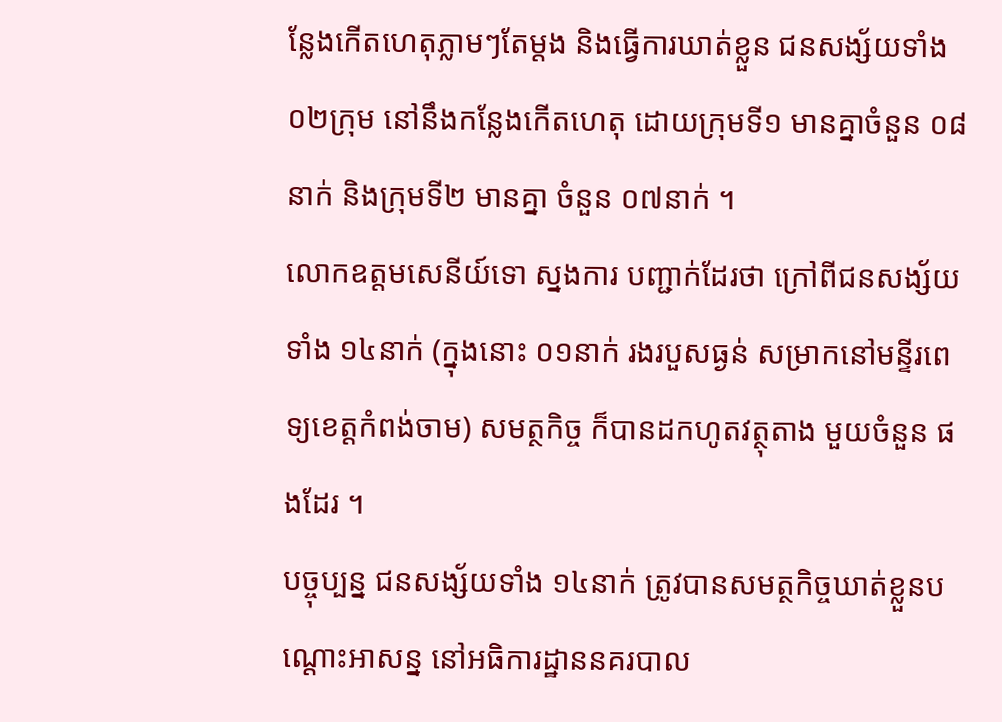ន្លែងកើតហេតុភ្លាមៗតែម្ដង និងធ្វើការឃាត់ខ្លួន ជនសង្ស័យទាំង ០២ក្រុម នៅនឹងកន្លែងកើតហេតុ ដោយក្រុមទី១ មានគ្នាចំនួន ០៨នាក់ និងក្រុមទី២ មានគ្នា ចំនួន ០៧នាក់ ។
លោកឧត្តមសេនីយ៍ទោ ស្នងការ បញ្ជាក់ដែរថា ក្រៅពីជនសង្ស័យ ទាំង ១៤នាក់ (ក្នុងនោះ ០១នាក់ រងរបួសធ្ងន់ សម្រាកនៅមន្ទីរពេទ្យខេត្ដកំពង់ចាម) សមត្ថកិច្ច ក៏បានដកហូតវត្ថុតាង មួយចំនួន ផងដែរ ។
បច្ចុប្បន្ន ជនសង្ស័យទាំង ១៤នាក់ ត្រូវបានសមត្ថកិច្ចឃាត់ខ្លួនបណ្តោះអាសន្ន នៅអធិការដ្ឋាននគរបាល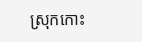ស្រុកកោះ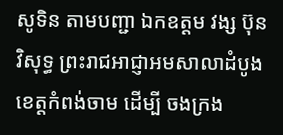សូទិន តាមបញ្ជា ឯកឧត្តម វង្ស ប៊ុនវិសុទ្ធ ព្រះរាជអាជ្ញាអមសាលាដំបូង ខេត្តកំពង់ចាម ដើម្បី ចងក្រង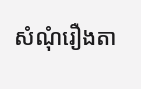សំណុំរឿងតា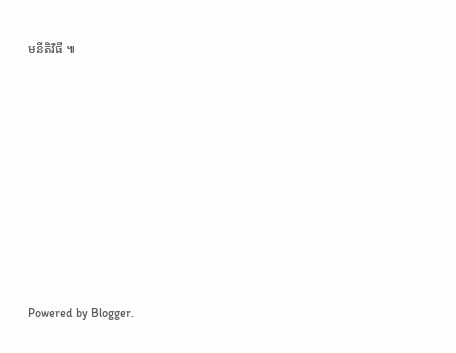មនីតិវិធី ៕











Powered by Blogger.